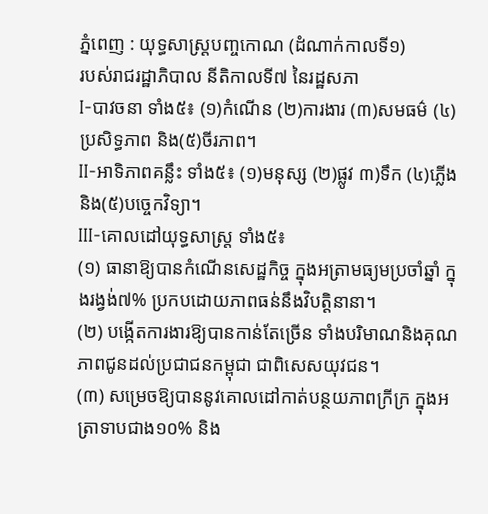ភ្នំពេញ : យុទ្ធសាស្ត្របញ្ចកោណ (ដំណាក់កាលទី១)
របស់រាជរដ្ឋាភិបាល នីតិកាលទី៧ នៃរដ្ឋសភា
I-បាវចនា ទាំង៥៖ (១)កំណើន (២)ការងារ (៣)សមធម៌ (៤)ប្រសិទ្ធភាព និង(៥)ចីរភាព។
II-អាទិភាពគន្លឹះ ទាំង៥៖ (១)មនុស្ស (២)ផ្លូវ ៣)ទឹក (៤)ភ្លើង និង(៥)បច្ចេកវិទ្យា។
III-គោលដៅយុទ្ធសាស្ត្រ ទាំង៥៖
(១) ធានាឱ្យបានកំណើនសេដ្ឋកិច្ច ក្នុងអត្រាមធ្យមប្រចាំឆ្នាំ ក្នុងរង្វង់៧% ប្រកបដោយភាពធន់នឹងវិបត្តិនានា។
(២) បង្កើតការងារឱ្យបានកាន់តែច្រើន ទាំងបរិមាណនិងគុណភាពជូនដល់ប្រជាជនកម្ពុជា ជាពិសេសយុវជន។
(៣) សម្រេចឱ្យបាននូវគោលដៅកាត់បន្ថយភាពក្រីក្រ ក្នុងអត្រាទាបជាង១០% និង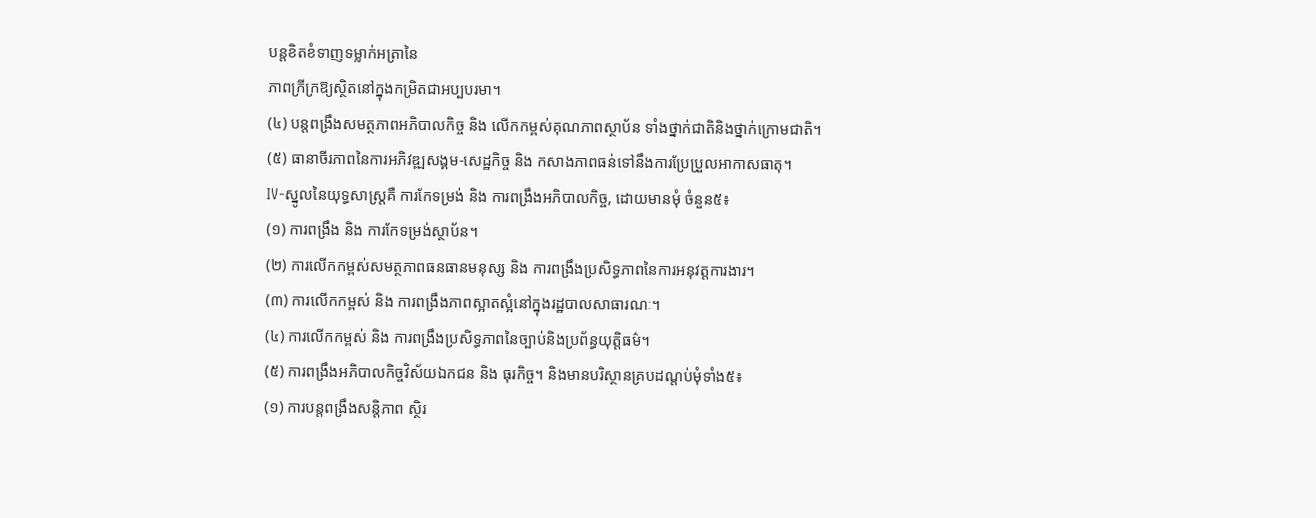បន្តខិតខំទាញទម្លាក់អត្រានៃ
ភាពក្រីក្រឱ្យស្ថិតនៅក្នុងកម្រិតជាអប្បបរមា។
(៤) បន្តពង្រឹងសមត្ថភាពអភិបាលកិច្ច និង លើកកម្ពស់គុណភាពស្ថាប័ន ទាំងថ្នាក់ជាតិនិងថ្នាក់ក្រោមជាតិ។
(៥) ធានាចីរភាពនៃការអភិវឌ្ឍសង្គម-សេដ្ឋកិច្ច និង កសាងភាពធន់ទៅនឹងការប្រែប្រួលអាកាសធាតុ។
IV-ស្នូលនៃយុទ្ធសាស្ត្រគឺ ការកែទម្រង់ និង ការពង្រឹងអភិបាលកិច្ច, ដោយមានមុំ ចំនួន៥៖
(១) ការពង្រឹង និង ការកែទម្រង់ស្ថាប័ន។
(២) ការលើកកម្ពស់សមត្ថភាពធនធានមនុស្ស និង ការពង្រឹងប្រសិទ្ធភាពនៃការអនុវត្តការងារ។
(៣) ការលើកកម្ពស់ និង ការពង្រឹងភាពស្អាតស្អំនៅក្នុងរដ្ឋបាលសាធារណៈ។
(៤) ការលើកកម្ពស់ និង ការពង្រឹងប្រសិទ្ធភាពនៃច្បាប់និងប្រព័ន្ធយុត្តិធម៌។
(៥) ការពង្រឹងអភិបាលកិច្ចវិស័យឯកជន និង ធុរកិច្ច។ និងមានបរិស្ថានគ្របដណ្តប់មុំទាំង៥៖
(១) ការបន្តពង្រឹងសន្តិភាព ស្ថិរ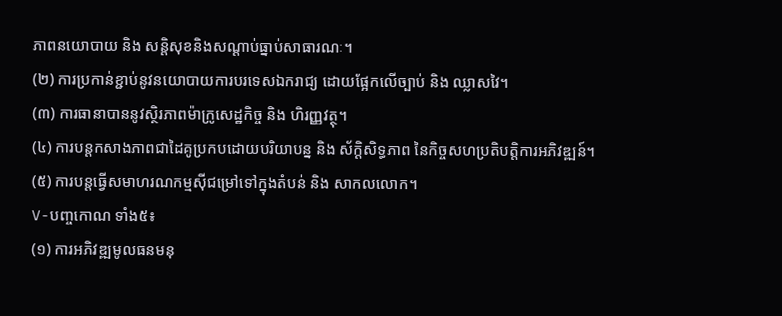ភាពនយោបាយ និង សន្តិសុខនិងសណ្តាប់ធ្នាប់សាធារណៈ។
(២) ការប្រកាន់ខ្ជាប់នូវនយោបាយការបរទេសឯករាជ្យ ដោយផ្អែកលើច្បាប់ និង ឈ្លាសវៃ។
(៣) ការធានាបាននូវស្ថិរភាពម៉ាក្រូសេដ្ឋកិច្ច និង ហិរញ្ញវត្ថុ។
(៤) ការបន្តកសាងភាពជាដៃគូប្រកបដោយបរិយាបន្ន និង ស័ក្ដិសិទ្ធភាព នៃកិច្ចសហប្រតិបត្តិការអភិវឌ្ឍន៍។
(៥) ការបន្តធ្វើសមាហរណកម្មស៊ីជម្រៅទៅក្នុងតំបន់ និង សាកលលោក។
V-បញ្ចកោណ ទាំង៥៖
(១) ការអភិវឌ្ឍមូលធនមនុ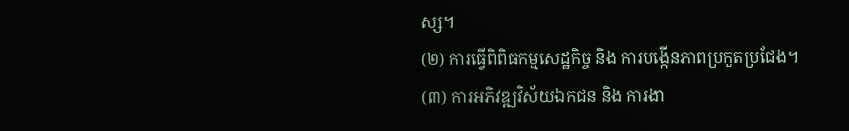ស្ស។
(២) ការធ្វើពិពិធកម្មសេដ្ឋកិច្ច និង ការបង្កើនភាពប្រកួតប្រជែង។
(៣) ការអភិវឌ្ឍវិស័យឯកជន និង ការងា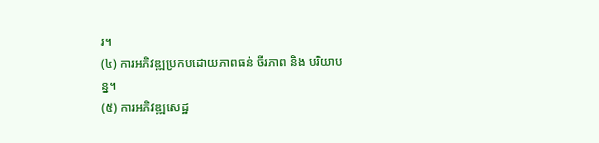រ។
(៤) ការអភិវឌ្ឍប្រកបដោយភាពធន់ ចីរភាព និង បរិយាបន្ន។
(៥) ការអភិវឌ្ឍសេដ្ឋ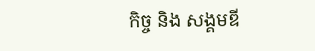កិច្ច និង សង្គមឌី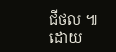ជីថល ៕
ដោយ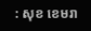: សុខ ខេមរា